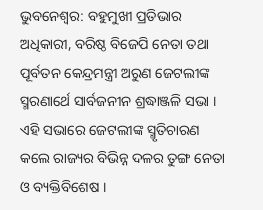ଭୁବନେଶ୍ବର: ବହୁମୁଖୀ ପ୍ରତିଭାର ଅଧିକାରୀ, ବରିଷ୍ଠ ବିଜେପି ନେତା ତଥା ପୂର୍ବତନ କେନ୍ଦ୍ରମନ୍ତ୍ରୀ ଅରୁଣ ଜେଟଲୀଙ୍କ ସ୍ମରଣାର୍ଥେ ସାର୍ବଜନୀନ ଶ୍ରଦ୍ଧାଞ୍ଜଳି ସଭା । ଏହି ସଭାରେ ଜେଟଲୀଙ୍କ ସ୍ମୃତିଚାରଣ କଲେ ରାଜ୍ୟର ବିଭିନ୍ନ ଦଳର ତୁଙ୍ଗ ନେତା ଓ ବ୍ୟକ୍ତିବିଶେଷ ।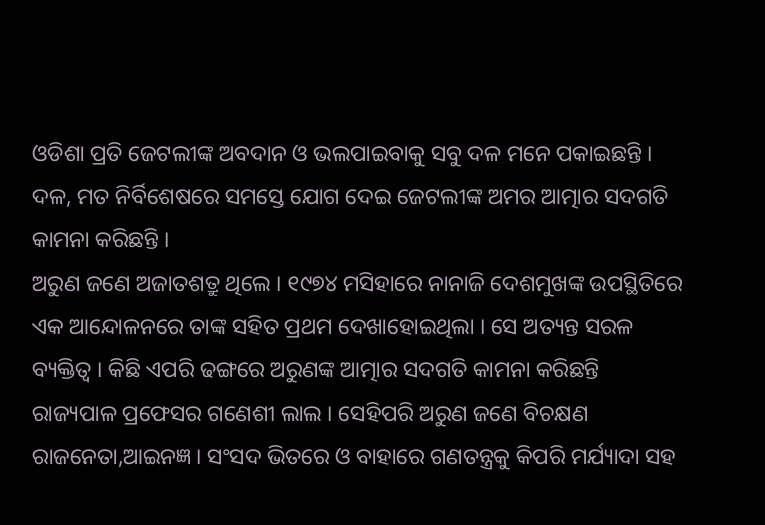ଓଡିଶା ପ୍ରତି ଜେଟଲୀଙ୍କ ଅବଦାନ ଓ ଭଲପାଇବାକୁ ସବୁ ଦଳ ମନେ ପକାଇଛନ୍ତି । ଦଳ, ମତ ନିର୍ବିଶେଷରେ ସମସ୍ତେ ଯୋଗ ଦେଇ ଜେଟଲୀଙ୍କ ଅମର ଆତ୍ମାର ସଦଗତି କାମନା କରିଛନ୍ତି ।
ଅରୁଣ ଜଣେ ଅଜାତଶତ୍ରୁ ଥିଲେ । ୧୯୭୪ ମସିହାରେ ନାନାଜି ଦେଶମୁଖଙ୍କ ଉପସ୍ଥିତିରେ ଏକ ଆନ୍ଦୋଳନରେ ତାଙ୍କ ସହିତ ପ୍ରଥମ ଦେଖାହୋଇଥିଲା । ସେ ଅତ୍ୟନ୍ତ ସରଳ ବ୍ୟକ୍ତିତ୍ବ । କିଛି ଏପରି ଢଙ୍ଗରେ ଅରୁଣଙ୍କ ଆତ୍ମାର ସଦଗତି କାମନା କରିଛନ୍ତି ରାଜ୍ୟପାଳ ପ୍ରଫେସର ଗଣେଶୀ ଲାଲ । ସେହିପରି ଅରୁଣ ଜଣେ ବିଚକ୍ଷଣ ରାଜନେତା,ଆଇନଜ୍ଞ । ସଂସଦ ଭିତରେ ଓ ବାହାରେ ଗଣତନ୍ତ୍ରକୁ କିପରି ମର୍ଯ୍ୟାଦା ସହ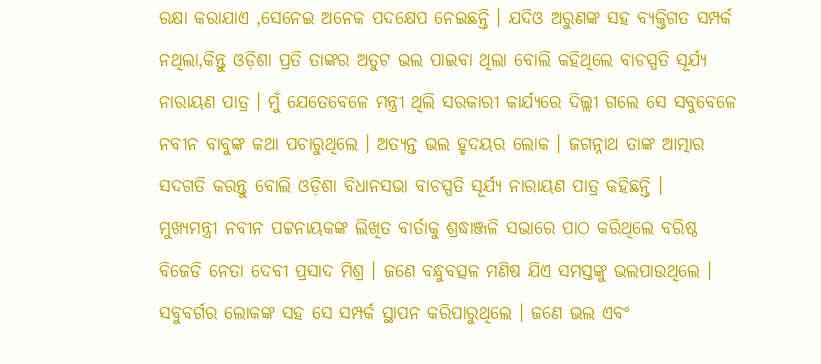ରକ୍ଷା କରାଯାଏ ,ସେନେଇ ଅନେକ ପଦକ୍ଷେପ ନେଇଛନ୍ତି । ଯଦିଓ ଅରୁଣଙ୍କ ସହ ବ୍ୟକ୍ତିଗତ ସମ୍ପର୍କ ନଥିଲା,କିନ୍ତୁ ଓଡ଼ିଶା ପ୍ରତି ତାଙ୍କର ଅତୁଟ ଭଲ ପାଇବା ଥିଲା ବୋଲି କହିଥିଲେ ବାଚସ୍ପତି ସୂର୍ଯ୍ୟ ନାରାୟଣ ପାତ୍ର । ମୁଁ ଯେତେବେଳେ ମନ୍ତ୍ରୀ ଥିଲି ସରକାରୀ କାର୍ଯ୍ୟରେ ଦିଲ୍ଲୀ ଗଲେ ସେ ସବୁବେଳେ ନବୀନ ବାବୁଙ୍କ କଥା ପଚାରୁଥିଲେ । ଅତ୍ୟନ୍ତ ଭଲ ହୃଦୟର ଲୋକ । ଜଗନ୍ନାଥ ତାଙ୍କ ଆତ୍ମାର ସଦଗତି କରନ୍ତୁ ବୋଲି ଓଡ଼ିଶା ବିଧାନସଭା ବାଚସ୍ପତି ସୂର୍ଯ୍ୟ ନାରାୟଣ ପାତ୍ର କହିଛନ୍ତି ।
ମୁଖ୍ୟମନ୍ତ୍ରୀ ନବୀନ ପଟ୍ଟନାୟକଙ୍କ ଲିଖିତ ବାର୍ତାକୁ ଶ୍ରଦ୍ଧାଞ୍ଜଳି ସଭାରେ ପାଠ କରିଥିଲେ ବରିଷ୍ଠ ବିଜେଡି ନେତା ଦେବୀ ପ୍ରସାଦ ମିଶ୍ର । ଜଣେ ବନ୍ଧୁବତ୍ସଳ ମଣିଷ ଯିଏ ସମସ୍ତଙ୍କୁ ଭଲପାଉଥିଲେ । ସବୁବର୍ଗର ଲୋକଙ୍କ ସହ ସେ ସମ୍ପର୍କ ସ୍ଥାପନ କରିପାରୁଥିଲେ । ଜଣେ ଭଲ ଏବଂ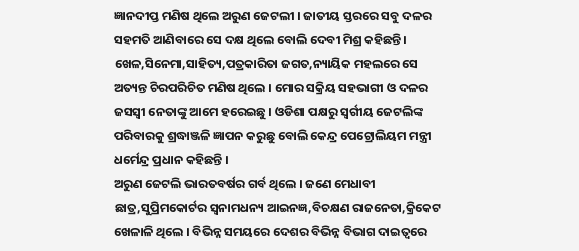ଜ୍ଞାନଦୀପ୍ତ ମଣିଷ ଥିଲେ ଅରୁଣ ଜେଟଲୀ । ଜାତୀୟ ସ୍ତରରେ ସବୁ ଦଳର ସହମତି ଆଣିବାରେ ସେ ଦକ୍ଷ ଥିଲେ ବୋଲି ଦେବୀ ମିଶ୍ର କହିଛନ୍ତି ।
ଖେଳ,ସିନେମା,ସାହିତ୍ୟ,ପତ୍ରକାରିତା ଜଗତ,ନ୍ୟାୟିକ ମହଲରେ ସେ ଅତ୍ୟନ୍ତ ଚିରପରିଚିତ ମଣିଷ ଥିଲେ । ମୋର ସକ୍ରିୟ ସହଭାଗୀ ଓ ଦଳର ଜସସ୍ବୀ ନେତାଙ୍କୁ ଆମେ ହରେଇଛୁ । ଓଡିଶା ପକ୍ଷରୁ ସ୍ବର୍ଗୀୟ ଜେଟଲିଙ୍କ ପରିବାରକୁ ଶ୍ରଦ୍ଧାଞ୍ଜଳି ଜ୍ଞାପନ କରୁଛୁ ବୋଲି କେନ୍ଦ୍ର ପେଟ୍ରୋଲିୟମ ମନ୍ତ୍ରୀ ଧର୍ମେନ୍ଦ୍ର ପ୍ରଧାନ କହିଛନ୍ତି ।
ଅରୁଣ ଜେଟଲି ଭାରତବର୍ଷର ଗର୍ବ ଥିଲେ । ଜଣେ ମେଧାବୀ ଛାତ୍ର,ସୁପ୍ରିମକୋର୍ଟର ସ୍ଵନାମଧନ୍ୟ ଆଇନଜ୍ଞ,ବିଚକ୍ଷଣ ରାଜନେତା,କ୍ରିକେଟ ଖେଳାଳି ଥିଲେ । ବିଭିନ୍ନ ସମୟରେ ଦେଶର ବିଭିନ୍ନ ବିଭାଗ ଦାଇତ୍ବରେ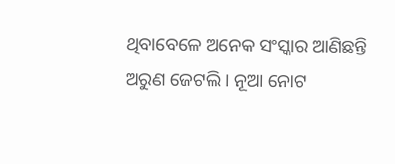ଥିବାବେଳେ ଅନେକ ସଂସ୍କାର ଆଣିଛନ୍ତି ଅରୁଣ ଜେଟଲି । ନୂଆ ନୋଟ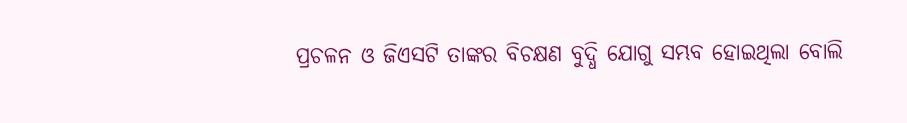ପ୍ରଚଳନ ଓ ଜିଏସଟି ତାଙ୍କର ବିଚକ୍ଷଣ ବୁଦ୍ଧି ଯୋଗୁ ସମ୍ଭବ ହୋଇଥିଲା ବୋଲି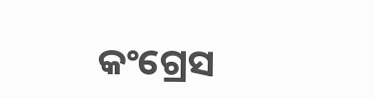କଂଗ୍ରେସ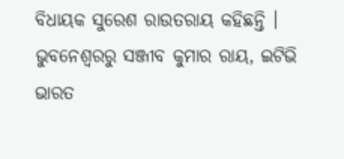ବିଧାୟକ ସୁରେଶ ରାଉତରାୟ କହିଛନ୍ତି ।
ଭୁବନେଶ୍ବରରୁ ସଞ୍ଜୀବ କୁମାର ରାୟ, ଇଟିଭି ଭାରତ